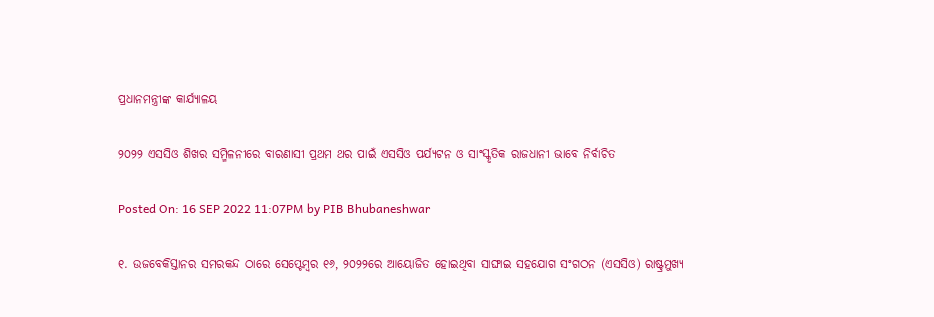ପ୍ରଧାନମନ୍ତ୍ରୀଙ୍କ କାର୍ଯ୍ୟାଳୟ

୨୦୨୨ ଏସସିଓ ଶିଖର ସମ୍ମିଳନୀରେ ବାରଣାସୀ ପ୍ରଥମ ଥର ପାଇଁ ଏସସିଓ ପର୍ଯ୍ୟଟନ ଓ ସାଂସ୍କୃତିକ ରାଜଧାନୀ ଭାବେ ନିର୍ବାଚିତ

Posted On: 16 SEP 2022 11:07PM by PIB Bhubaneshwar

୧. ଉଜବେକିସ୍ତାନର ସମରକନ୍ଦ ଠାରେ ସେପ୍ଟେମ୍ବର ୧୬, ୨୦୨୨ରେ ଆୟୋଜିତ ହୋଇଥିବା ସାଙ୍ଘାଇ ସହଯୋଗ ସଂଗଠନ (ଏସସିଓ) ରାଷ୍ଟ୍ରମୁଖ୍ୟ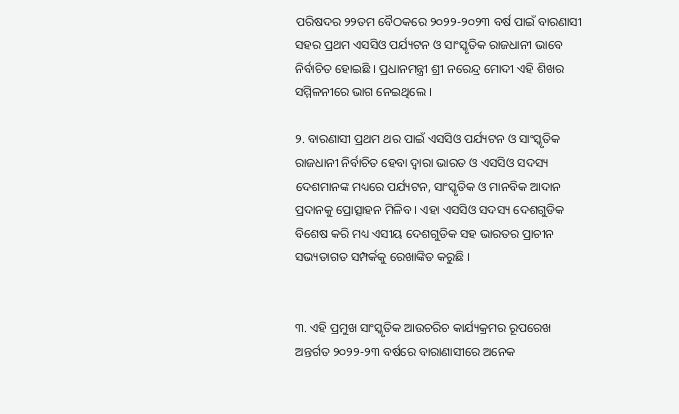ପରିଷଦର ୨୨ତମ ବୈଠକରେ ୨୦୨୨-୨୦୨୩ ବର୍ଷ ପାଇଁ ବାରଣାସୀ ସହର ପ୍ରଥମ ଏସସିଓ ପର୍ଯ୍ୟଟନ ଓ ସାଂସ୍କୃତିକ ରାଜଧାନୀ ଭାବେ ନିର୍ବାଚିତ ହୋଇଛି । ପ୍ରଧାନମନ୍ତ୍ରୀ ଶ୍ରୀ ନରେନ୍ଦ୍ର ମୋଦୀ ଏହି ଶିଖର ସମ୍ମିଳନୀରେ ଭାଗ ନେଇଥିଲେ ।

୨. ବାରଣାସୀ ପ୍ରଥମ ଥର ପାଇଁ ଏସସିଓ ପର୍ଯ୍ୟଟନ ଓ ସାଂସ୍କୃତିକ ରାଜଧାନୀ ନିର୍ବାଚିତ ହେବା ଦ୍ୱାରା ଭାରତ ଓ ଏସସିଓ ସଦସ୍ୟ ଦେଶମାନଙ୍କ ମଧ୍ୟରେ ପର୍ଯ୍ୟଟନ, ସାଂସ୍କୃତିକ ଓ ମାନବିକ ଆଦାନ ପ୍ରଦାନକୁ ପ୍ରୋତ୍ସାହନ ମିଳିବ । ଏହା ଏସସିଓ ସଦସ୍ୟ ଦେଶଗୁଡିକ ବିଶେଷ କରି ମଧ୍ୟ ଏସୀୟ ଦେଶଗୁଡିକ ସହ ଭାରତର ପ୍ରାଚୀନ ସଭ୍ୟତାଗତ ସମ୍ପର୍କକୁ ରେଖାଙ୍କିତ କରୁଛି ।


୩. ଏହି ପ୍ରମୁଖ ସାଂସ୍କୃତିକ ଆଉଚରିଚ କାର୍ଯ୍ୟକ୍ରମର ରୂପରେଖ ଅନ୍ତର୍ଗତ ୨୦୨୨-୨୩ ବର୍ଷରେ ବାରାଣାସୀରେ ଅନେକ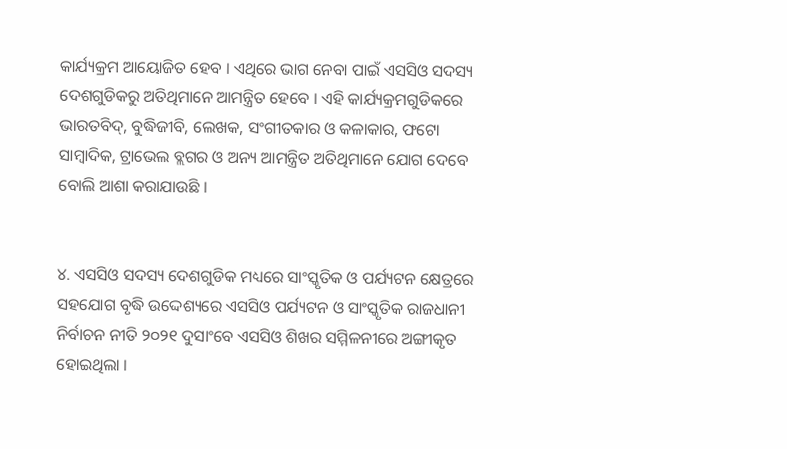କାର୍ଯ୍ୟକ୍ରମ ଆୟୋଜିତ ହେବ । ଏଥିରେ ଭାଗ ନେବା ପାଇଁ ଏସସିଓ ସଦସ୍ୟ ଦେଶଗୁଡିକରୁ ଅତିଥିମାନେ ଆମନ୍ତ୍ରିତ ହେବେ । ଏହି କାର୍ଯ୍ୟକ୍ରମଗୁଡିକରେ ଭାରତବିଦ୍, ବୁଦ୍ଧିଜୀବି, ଲେଖକ, ସଂଗୀତକାର ଓ କଳାକାର, ଫଟୋ ସାମ୍ବାଦିକ, ଟ୍ରାଭେଲ ବ୍ଲଗର ଓ ଅନ୍ୟ ଆମନ୍ତ୍ରିତ ଅତିଥିମାନେ ଯୋଗ ଦେବେ ବୋଲି ଆଶା କରାଯାଉଛି ।


୪. ଏସସିଓ ସଦସ୍ୟ ଦେଶଗୁଡିକ ମଧ୍ୟରେ ସାଂସ୍କୃତିକ ଓ ପର୍ଯ୍ୟଟନ କ୍ଷେତ୍ରରେ ସହଯୋଗ ବୃଦ୍ଧି ଉଦ୍ଦେଶ୍ୟରେ ଏସସିଓ ପର୍ଯ୍ୟଟନ ଓ ସାଂସ୍କୃତିକ ରାଜଧାନୀ ନିର୍ବାଚନ ନୀତି ୨୦୨୧ ଦୁସାଂବେ ଏସସିଓ ଶିଖର ସମ୍ମିଳନୀରେ ଅଙ୍ଗୀକୃତ ହୋଇଥିଲା ।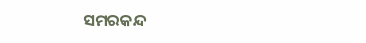ସମରକନ୍ଦ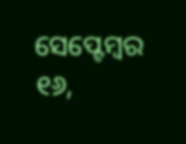ସେପ୍ଟେମ୍ବର ୧୬,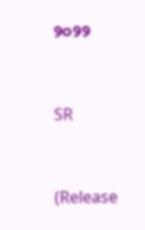୨୦୨୨



SR



(Release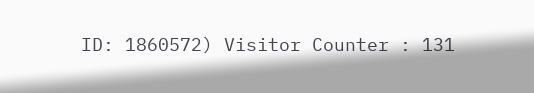ID: 1860572) Visitor Counter : 131